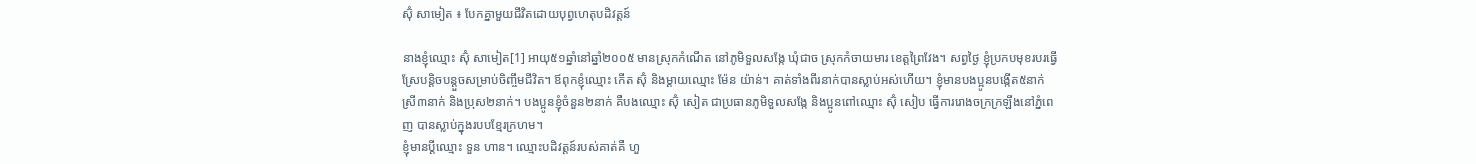ស៊ុំ សាមៀត ៖ បែកគ្នាមួយជីវិតដោយបុព្វហេតុបដិវត្តន៍

នាងខ្ញុំឈ្មោះ ស៊ុំ សាមៀត[1] អាយុ៥១ឆ្នាំនៅឆ្នាំ២០០៥ មានស្រុកកំណើត នៅភូមិទួលសង្កែ ឃុំជាច ស្រុកកំចាយមារ ខេត្តព្រៃវែង។ សព្វថ្ងៃ ខ្ញុំប្រកបមុខរបរធ្វើស្រែបន្តិចបន្តួចសម្រាប់ចិញ្ចឹមជីវិត។ ឪពុកខ្ញុំឈ្មោះ កើត ស៊ុំ និងម្ដាយឈ្មោះ ម៉ែន យ៉ាន់។ គាត់ទាំងពីរនាក់បានស្លាប់អស់ហើយ។ ខ្ញុំមានបងប្អូនបង្កើត៥នាក់ ស្រី៣នាក់ និងប្រុស២នាក់។ បងប្អូនខ្ញុំចំនួន២នាក់ គឺបងឈ្មោះ ស៊ុំ សៀត ជាប្រធានភូមិទួលសង្កែ និងប្អូនពៅឈ្មោះ ស៊ុំ សៀប ធ្វើការរោងចក្រក្រឡឹងនៅភ្នំពេញ បានស្លាប់ក្នុងរបបខ្មែរក្រហម។
ខ្ញុំមានប្ដីឈ្មោះ ទួន ហាន។ ឈ្មោះបដិវត្តន៍របស់គាត់គឺ ហួ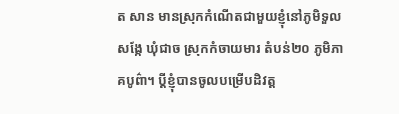ត សាន មានស្រុកកំណើតជាមួយខ្ញុំនៅភូមិទួលសង្កែ ឃុំជាច ស្រុកកំចាយមារ តំបន់២០ ភូមិភាគបូព៌ា។ ប្ដីខ្ញុំបានចូលបម្រើបដិវត្ត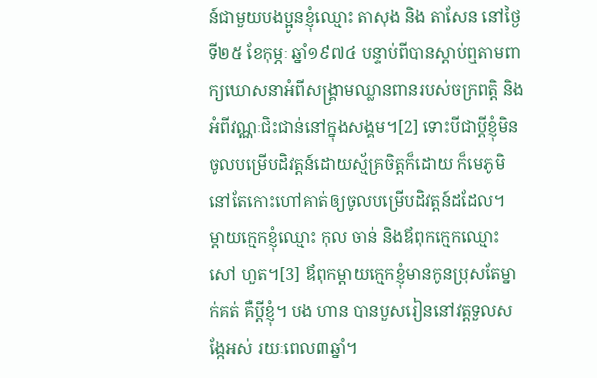ន៍ជាមួយបងប្អូនខ្ញុំឈ្មោះ តាសុង និង តាសែន នៅថ្ងៃទី២៥ ខែកុម្ភៈ ឆ្នាំ១៩៧៤ បន្ទាប់ពីបានស្តាប់ឮតាមពាក្យឃោសនាអំពីសង្គ្រាមឈ្លានពានរបស់ចក្រពត្តិ និងអំពីវណ្ណៈជិះជាន់នៅក្នុងសង្គម។[2] ទោះបីជាប្ដីខ្ញុំមិនចូលបម្រើបដិវត្តន៍ដោយស្ម័គ្រចិត្តក៏ដោយ ក៏មេភូមិនៅតែកោះហៅគាត់ឲ្យចូលបម្រើបដិវត្តន៍ដដែល។ ម្ដាយក្មេកខ្ញុំឈ្មោះ កុល ចាន់ និងឪពុកក្មេកឈ្មោះ សៅ ហួត។[3] ឪពុកម្ដាយក្មេកខ្ញុំមានកូនប្រុសតែម្នាក់គត់ គឺប្ដីខ្ញុំ។ បង ហាន បានបួសរៀននៅវត្តទួលសង្កែអស់ រយៈពេល៣ឆ្នាំ។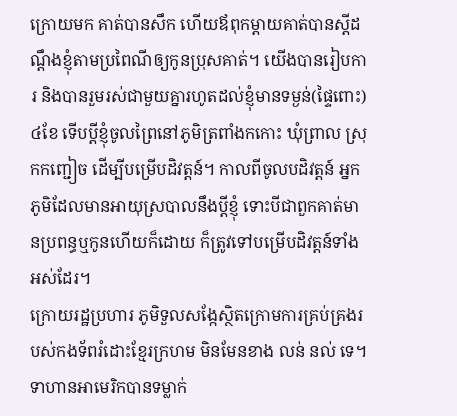ក្រោយមក គាត់បានសឹក ហើយឪពុកម្ដាយគាត់បានស្ដីដណ្ដឹងខ្ញុំតាមប្រពៃណីឲ្យកូនប្រុសគាត់។ យើងបានរៀបការ និងបានរួមរស់ជាមួយគ្នារហូតដល់ខ្ញុំមានទម្ងន់(ផ្ទៃពោះ) ៤ខែ ទើបប្តីខ្ញុំចូលព្រៃនៅភូមិត្រពាំងកកោះ ឃុំព្រាល ស្រុកកញ្ជៀច ដើម្បីបម្រើបដិវត្តន៍។ កាលពីចូលបដិវត្តន៍ អ្នកភូមិដែលមានអាយុស្របាលនឹងប្តីខ្ញុំ ទោះបីជាពួកគាត់មានប្រពន្ធឬកូនហើយក៏ដោយ ក៏ត្រូវទៅបម្រើបដិវត្តន៍ទាំងអស់ដែរ។
ក្រោយរដ្ឋប្រហារ ភូមិទួលសង្កែស្ថិតក្រោមការគ្រប់គ្រងរបស់កងទ័ពរំដោះខ្មែរក្រហម មិនមែនខាង លន់ នល់ ទេ។ ទាហានអាមេរិកបានទម្លាក់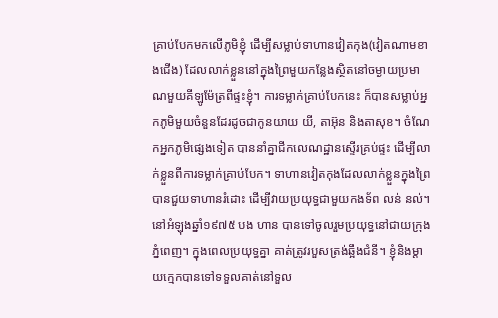គ្រាប់បែកមកលើភូមិខ្ញុំ ដើម្បីសម្លាប់ទាហានវៀតកុង(វៀតណាមខាងជើង) ដែលលាក់ខ្លួននៅក្នុងព្រៃមួយកន្លែងស្ថិតនៅចម្ងាយប្រមាណមួយគីឡូម៉ែត្រពីផ្ទះខ្ញុំ។ ការទម្លាក់គ្រាប់បែកនេះ ក៏បានសម្លាប់អ្នកភូមិមួយចំនួនដែរដូចជាកូនយាយ យី, តាអ៊ុន និងតាសុខ។ ចំណែកអ្នកភូមិផ្សេងទៀត បាននាំគ្នាជីកលេណដ្ឋានស្ទើរគ្រប់ផ្ទះ ដើម្បីលាក់ខ្លួនពីការទម្លាក់គ្រាប់បែក។ ទាហានវៀតកុងដែលលាក់ខ្លួនក្នុងព្រៃ បានជួយទាហានរំដោះ ដើម្បីវាយប្រយុទ្ធជាមួយកងទ័ព លន់ នល់។
នៅអំឡុងឆ្នាំ១៩៧៥ បង ហាន បានទៅចូលរួមប្រយុទ្ធនៅជាយក្រុងភ្នំពេញ។ ក្នុងពេលប្រយុទ្ធគ្នា គាត់ត្រូវរបួសត្រង់ឆ្អឹងជំនី។ ខ្ញុំនិងម្ដាយក្មេកបានទៅទទួលគាត់នៅទួល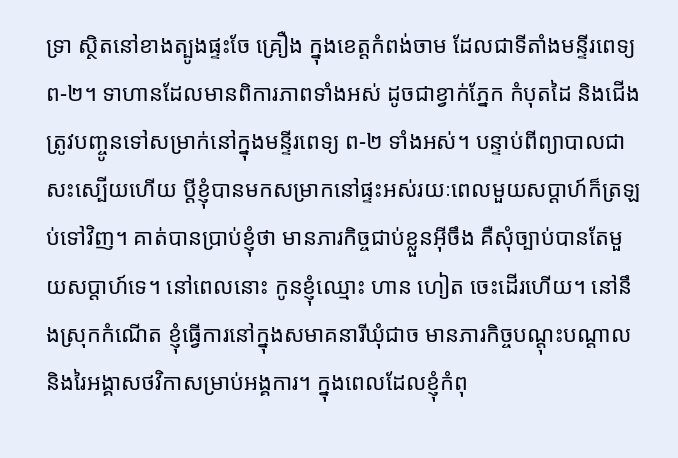ទ្រា ស្ថិតនៅខាងត្បូងផ្ទះចែ គ្រឿង ក្នុងខេត្តកំពង់ចាម ដែលជាទីតាំងមន្ទីរពេទ្យព-២។ ទាហានដែលមានពិការភាពទាំងអស់ ដូចជាខ្វាក់ភ្នែក កំបុតដៃ និងជើង ត្រូវបញ្ចូនទៅសម្រាក់នៅក្នុងមន្ទីរពេទ្យ ព-២ ទាំងអស់។ បន្ទាប់ពីព្យាបាលជាសះស្បើយហើយ ប្តីខ្ញុំបានមកសម្រាកនៅផ្ទះអស់រយៈពេលមួយសប្ដាហ៍ក៏ត្រឡប់ទៅវិញ។ គាត់បានប្រាប់ខ្ញុំថា មានភារកិច្ចជាប់ខ្លួនអ៊ីចឹង គឺសុំច្បាប់បានតែមួយសប្ដាហ៍ទេ។ នៅពេលនោះ កូនខ្ញុំឈ្មោះ ហាន ហៀត ចេះដើរហើយ។ នៅនឹងស្រុកកំណើត ខ្ញុំធ្វើការនៅក្នុងសមាគនារីឃុំជាច មានភារកិច្ចបណ្ដុះបណ្ដាល និងរៃអង្គាសថវិកាសម្រាប់អង្គការ។ ក្នុងពេលដែលខ្ញុំកំពុ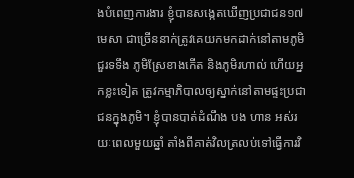ងបំពេញការងារ ខ្ញុំបានសង្កេតឃើញប្រជាជន១៧មេសា ជាច្រើននាក់ត្រូវគេយកមកដាក់នៅតាមភូមិជួរទទឹង ភូមិស្រែខាងកើត និងភូមិរហាល់ ហើយអ្នកខ្លះទៀត ត្រូវកម្មាភិបាលឲ្យស្នាក់នៅតាមផ្ទះប្រជាជនក្នុងភូមិ។ ខ្ញុំបានបាត់ដំណឹង បង ហាន អស់រយៈពេលមួយឆ្នាំ តាំងពីគាត់វិលត្រលប់ទៅធ្វើការវិ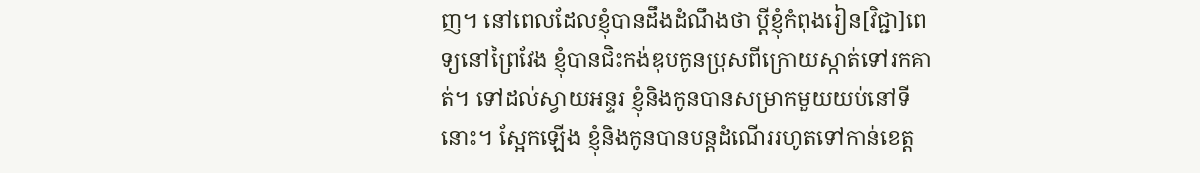ញ។ នៅពេលដែលខ្ញុំបានដឹងដំណឹងថា ប្តីខ្ញុំកំពុងរៀន[វិជ្ជា]ពេទ្យនៅព្រៃវែង ខ្ញុំបានជិះកង់ឌុបកូនប្រុសពីក្រោយស្កាត់ទៅរកគាត់។ ទៅដល់ស្វាយអន្ទរ ខ្ញុំនិងកូនបានសម្រាកមួយយប់នៅទីនោះ។ ស្អែកឡើង ខ្ញុំនិងកូនបានបន្តដំណើររហូតទៅកាន់ខេត្ត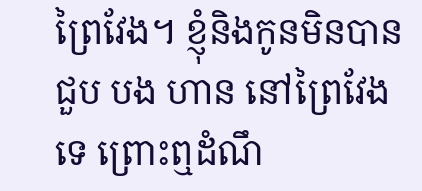ព្រៃវែង។ ខ្ញុំនិងកូនមិនបានជួប បង ហាន នៅព្រៃវែងទេ ព្រោះឮដំណឹ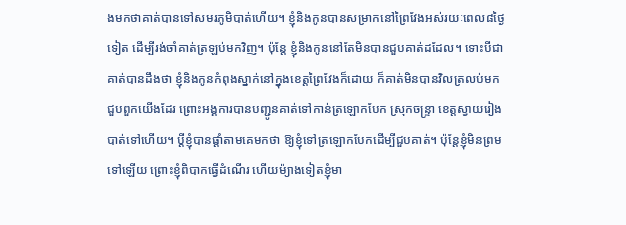ងមកថាគាត់បានទៅសមរភូមិបាត់ហើយ។ ខ្ញុំនិងកូនបានសម្រាកនៅព្រៃវែងអស់រយៈពេល៨ថ្ងៃទៀត ដើម្បីរង់ចាំគាត់ត្រឡប់មកវិញ។ ប៉ុន្តែ ខ្ញុំនិងកូននៅតែមិនបានជួបគាត់ដដែល។ ទោះបីជាគាត់បានដឹងថា ខ្ញុំនិងកូនកំពុងស្នាក់នៅក្នុងខេត្តព្រៃវែងក៏ដោយ ក៏គាត់មិនបានវិលត្រលប់មកជួបពួកយើងដែរ ព្រោះអង្គការបានបញ្ជូនគាត់ទៅកាន់ត្រឡោកបែក ស្រុកចន្រ្ទា ខេត្តស្វាយរៀងបាត់ទៅហើយ។ ប្ដីខ្ញុំបានផ្ដាំតាមគេមកថា ឱ្យខ្ញុំទៅត្រឡោកបែកដើម្បីជួបគាត់។ ប៉ុន្តែខ្ញុំមិនព្រមទៅឡើយ ព្រោះខ្ញុំពិបាកធ្វើដំណើរ ហើយម៉្យាងទៀតខ្ញុំមា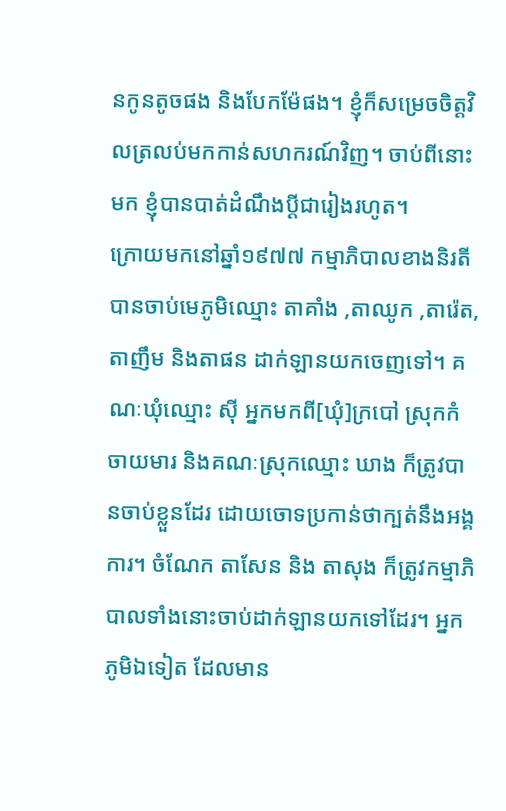នកូនតូចផង និងបែកម៉ែផង។ ខ្ញុំក៏សម្រេចចិត្តវិលត្រលប់មកកាន់សហករណ៍វិញ។ ចាប់ពីនោះមក ខ្ញុំបានបាត់ដំណឹងប្ដីជារៀងរហូត។
ក្រោយមកនៅឆ្នាំ១៩៧៧ កម្មាភិបាលខាងនិរតីបានចាប់មេភូមិឈ្មោះ តាគាំង ,តាឈូក ,តារ៉េត, តាញឹម និងតាផន ដាក់ឡានយកចេញទៅ។ គណៈឃុំឈ្មោះ ស៊ី អ្នកមកពី[ឃុំ]ក្របៅ ស្រុកកំចាយមារ និងគណៈស្រុកឈ្មោះ ឃាង ក៏ត្រូវបានចាប់ខ្លួនដែរ ដោយចោទប្រកាន់ថាក្បត់នឹងអង្គការ។ ចំណែក តាសែន និង តាសុង ក៏ត្រូវកម្មាភិបាលទាំងនោះចាប់ដាក់ឡានយកទៅដែរ។ អ្នកភូមិឯទៀត ដែលមាន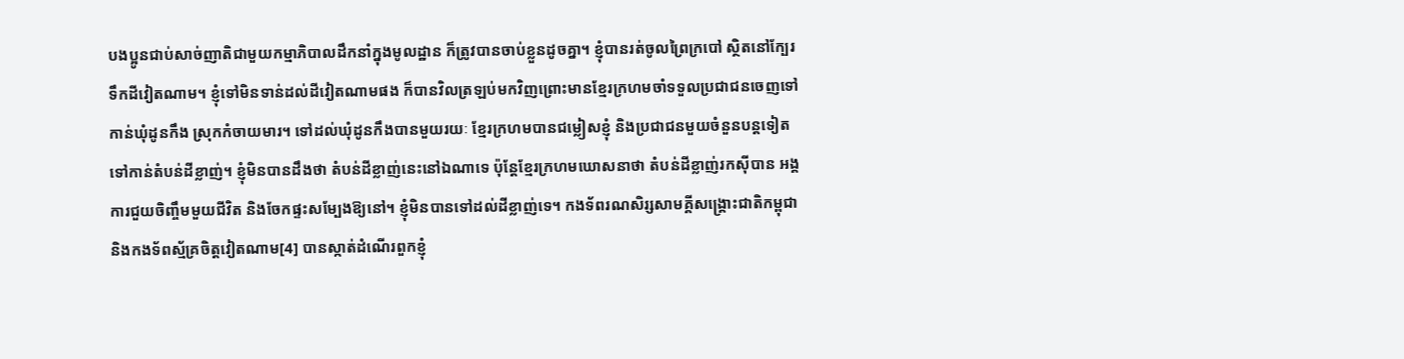បងប្អូនជាប់សាច់ញាតិជាមួយកម្មាភិបាលដឹកនាំក្នុងមូលដ្ឋាន ក៏ត្រូវបានចាប់ខ្លួនដូចគ្នា។ ខ្ញុំបានរត់ចូលព្រៃក្របៅ ស្ថិតនៅក្បែរទឹកដីវៀតណាម។ ខ្ញុំទៅមិនទាន់ដល់ដីវៀតណាមផង ក៏បានវិលត្រឡប់មកវិញព្រោះមានខ្មែរក្រហមចាំទទួលប្រជាជនចេញទៅកាន់ឃុំដូនកឹង ស្រុកកំចាយមារ។ ទៅដល់ឃុំដូនកឹងបានមួយរយៈ ខ្មែរក្រហមបានជម្លៀសខ្ញុំ និងប្រជាជនមួយចំនួនបន្តទៀតទៅកាន់តំបន់ដីខ្លាញ់។ ខ្ញុំមិនបានដឹងថា តំបន់ដីខ្លាញ់នេះនៅឯណាទេ ប៉ុន្តែខ្មែរក្រហមឃោសនាថា តំបន់ដីខ្លាញ់រកស៊ីបាន អង្គការជួយចិញ្ចឹមមួយជីវិត និងចែកផ្ទះសម្បែងឱ្យនៅ។ ខ្ញុំមិនបានទៅដល់ដីខ្លាញ់ទេ។ កងទ័ពរណសិរ្សសាមគ្គីសង្គ្រោះជាតិកម្ពុជា និងកងទ័ពស្ម័គ្រចិត្តវៀតណាម[4] បានស្កាត់ដំណើរពួកខ្ញុំ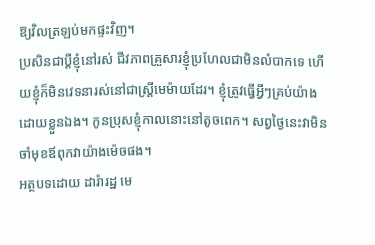ឱ្យវិលត្រឡប់មកផ្ទះវិញ។
ប្រសិនជាប្ដីខ្ញុំនៅរស់ ជីវភាពគ្រួសារខ្ញុំប្រហែលជាមិនលំបាកទេ ហើយខ្ញុំក៏មិនវេទនារស់នៅជាស្រ្តីមេម៉ាយដែរ។ ខ្ញុំត្រូវធ្វើអ្វីៗគ្រប់យ៉ាងដោយខ្លួនឯង។ កូនប្រុសខ្ញុំកាលនោះនៅតូចពេក។ សព្វថ្ងៃនេះវាមិនចាំមុខឪពុកវាយ៉ាងម៉េចផង។
អត្ថបទដោយ ដារ៉ារដ្ឋ មេ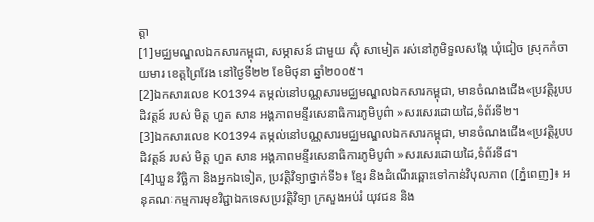ត្តា
[1]មជ្ឈមណ្ឌលឯកសារកម្ពុជា, សម្ភាសន៍ ជាមួយ ស៊ុំ សាមៀត រស់នៅភូមិទួលសង្កែ ឃុំជៀច ស្រុកកំចាយមារ ខេត្តព្រៃវែង នៅថ្ងៃទី២២ ខែមិថុនា ឆ្នាំ២០០៥។
[2]ឯកសារលេខ K01394 តម្កល់នៅបណ្ណសារមជ្ឈមណ្ឌលឯកសារកម្ពុជា, មានចំណងជើង«ប្រវត្តិរូបបដិវត្តន៍ របស់ មិត្ត ហួត សាន អង្គភាពមន្ទីរសេនាធិការភូមិបូព៌ា »សរសេរដោយដៃ,ទំព័រទី២។
[3]ឯកសារលេខ K01394 តម្កល់នៅបណ្ណសារមជ្ឈមណ្ឌលឯកសារកម្ពុជា, មានចំណងជើង«ប្រវត្តិរូបបដិវត្តន៍ របស់ មិត្ត ហួត សាន អង្គភាពមន្ទីរសេនាធិការភូមិបូព៌ា »សរសេរដោយដៃ,ទំព័រទី៨។
[4]ឃួន វិច្ឆិកា និងអ្នកឯទៀត, ប្រវត្តិវិទ្យាថ្នាក់ទី៦៖ ខ្មែរ និងដំណើរឆ្ពោះទៅកាន់វិបុលភាព ([ភ្នំពេញ]៖ អនុគណៈកម្មការមុខវិជ្ជាឯកទេសប្រវត្តិវិទ្យា ក្រសួងអប់រំ យុវជន និង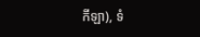កីឡា), ទំ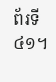ព័រទី៤១។